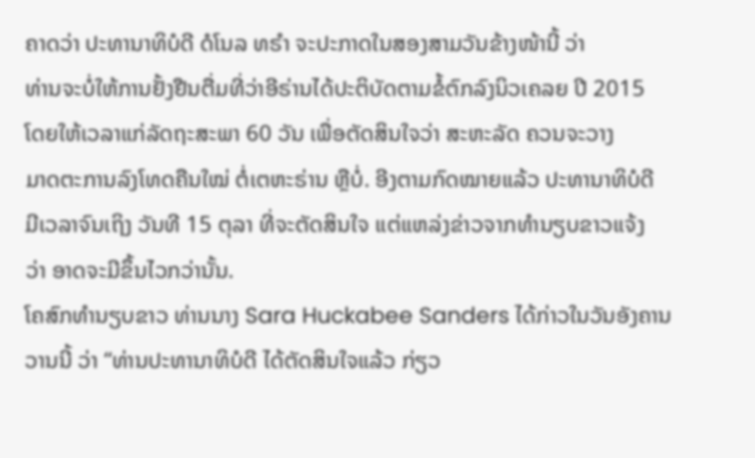ຄາດວ່າ ປະທານາທິບໍດີ ດໍໂນລ ທຣຳ ຈະປະກາດໃນສອງສາມວັນຂ້າງໜ້ານີ້ ວ່າ
ທ່ານຈະບໍ່ໃຫ້ການຢັ້ງຢືນຕື່ມທີ່ວ່າອີຣ່ານໄດ້ປະຕິບັດຕາມຂໍ້ຕົກລົງນິວເຄລຍ ປີ 2015
ໂດຍໃຫ້ເວລາແກ່ລັດຖະສະພາ 60 ວັນ ເພື່ອຕັດສິນໃຈວ່າ ສະຫະລັດ ຄວນຈະວາງ
ມາດຕະການລົງໂທດຄືນໃໝ່ ຕໍ່ເຕຫະຣ່ານ ຫຼືບໍ່. ອີງຕາມກົດໝາຍແລ້ວ ປະທານາທິບໍດີ
ມີເວລາຈົນເຖິງ ວັນທີ 15 ຕຸລາ ທີ່ຈະຕັດສິນໃຈ ແຕ່ແຫລ່ງຂ່າວຈາກທຳນຽບຂາວແຈ້ງ
ວ່າ ອາດຈະມີຂຶ້ນໄວກວ່ານັ້ນ.
ໂຄສົກທຳນຽບຂາວ ທ່ານນາງ Sara Huckabee Sanders ໄດ້ກ່າວໃນວັນອັງຄານ
ວານນີ້ ວ່າ “ທ່ານປະທານາທິບໍດີ ໄດ້ຕັດສິນໃຈແລ້ວ ກ່ຽວ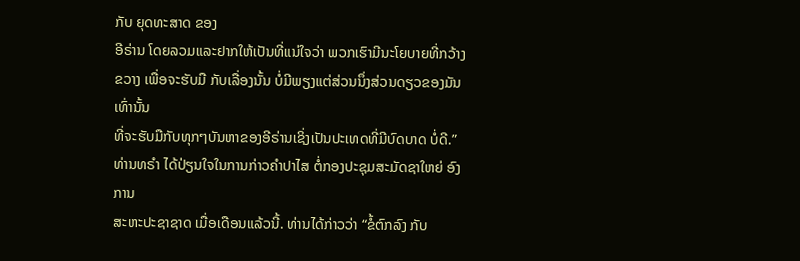ກັບ ຍຸດທະສາດ ຂອງ
ອີຣ່ານ ໂດຍລວມແລະຢາກໃຫ້ເປັນທີ່ແນ່ໃຈວ່າ ພວກເຮົາມີນະໂຍບາຍທີ່ກວ້າງ
ຂວາງ ເພື່ອຈະຮັບມື ກັບເລື່ອງນັ້ນ ບໍ່ມີພຽງແຕ່ສ່ວນນຶ່ງສ່ວນດຽວຂອງມັນເທົ່ານັ້ນ
ທີ່ຈະຮັບມືກັບທຸກໆບັນຫາຂອງອີຣ່ານເຊິ່ງເປັນປະເທດທີ່ມີບົດບາດ ບໍ່ດີ.”
ທ່ານທຣຳ ໄດ້ປ່ຽນໃຈໃນການກ່າວຄຳປາໄສ ຕໍ່ກອງປະຊຸມສະມັດຊາໃຫຍ່ ອົງການ
ສະຫະປະຊາຊາດ ເມື່ອເດືອນແລ້ວນີ້. ທ່ານໄດ້ກ່າວວ່າ “ຂໍ້ຕົກລົງ ກັບ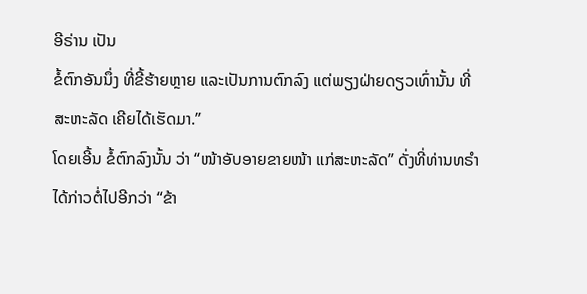ອີຣ່ານ ເປັນ
ຂໍ້ຕົກອັນນຶ່ງ ທີ່ຂີ້ຮ້າຍຫຼາຍ ແລະເປັນການຕົກລົງ ແຕ່ພຽງຝ່າຍດຽວເທົ່ານັ້ນ ທີ່
ສະຫະລັດ ເຄີຍໄດ້ເຮັດມາ.”
ໂດຍເອີ້ນ ຂໍ້ຕົກລົງນັ້ນ ວ່າ “ໜ້າອັບອາຍຂາຍໜ້າ ແກ່ສະຫະລັດ” ດັ່ງທີ່ທ່ານທຣຳ
ໄດ້ກ່າວຕໍ່ໄປອີກວ່າ “ຂ້າ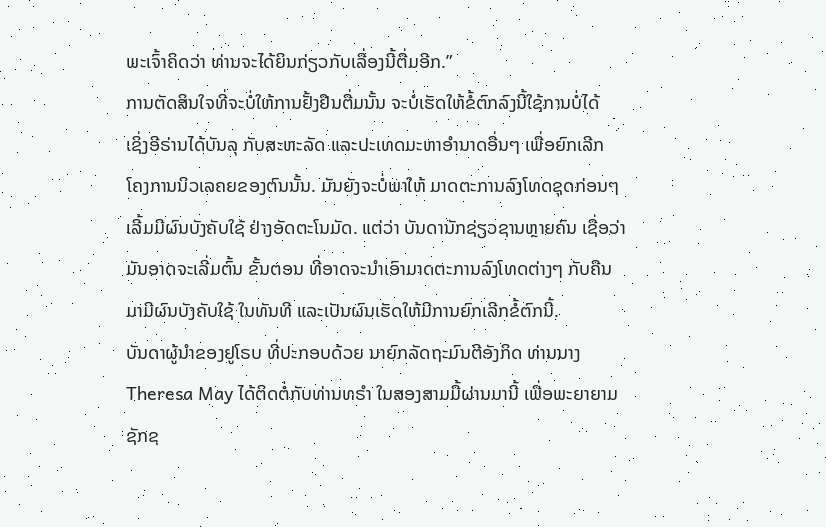ພະເຈົ້າຄິດວ່າ ທ່ານຈະໄດ້ຍິນກ່ຽວກັບເລື່ອງນີ້ຕື່ມອີກ.”
ການຕັດສິນໃຈທີ່ຈະບໍ່ໃຫ້ການຢັ້ງຢືນຕື່ມນັ້ນ ຈະບໍ່ເຮັດໃຫ້ຂໍ້ຕົກລົງນີ້ໃຊ້ການບໍ່ໄດ້
ເຊິ່ງອີຣ່ານໄດ້ບັນລຸ ກັບສະຫະລັດ ແລະປະເທດມະຫາອຳນາດອື່ນໆ ເພື່ອຍົກເລີກ
ໂຄງການນິວເລຄຍຂອງຕົນນັ້ນ. ມັນຍັງຈະບໍ່ພາໃຫ້ ມາດຕະການລົງໂທດຊຸດກ່ອນໆ
ເລີ້ມມີຜົນບັງຄັບໃຊ້ ຢ່າງອັດຕະໂນມັດ. ແຕ່ວ່າ ບັນດານັກຊ່ຽວຊານຫຼາຍຄົນ ເຊື່ອວ່າ
ມັນອາດຈະເລີ່ມຕົ້ນ ຂັ້ນຕອນ ທີ່ອາດຈະນຳເອົາມາດຕະການລົງໂທດຕ່າງໆ ກັບຄືນ
ມາມີຜົນບັງຄັບໃຊ້ ໃນທັນທີ ແລະເປັນຜົນເຮັດໃຫ້ມີການຍົກເລີກຂໍ້ຕົກນີ້.
ບັນດາຜູ້ນຳຂອງຢູໂຣບ ທີ່ປະກອບດ້ວຍ ນາຍົກລັດຖະມົນຕີອັງກິດ ທ່ານນາງ
Theresa May ໄດ້ຕິດຕໍ່ກັບທ່ານທຣຳ ໃນສອງສາມມື້ຜ່ານມານີ້ ເພື່ອພະຍາຍາມ
ຊັກຊ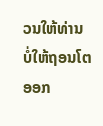ວນໃຫ້ທ່ານ ບໍ່ໃຫ້ຖອນໂຕ ອອກ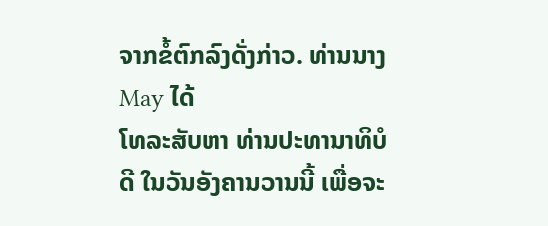ຈາກຂໍ້ຕົກລົງດັ່ງກ່າວ. ທ່ານນາງ May ໄດ້
ໂທລະສັບຫາ ທ່ານປະທານາທິບໍດີ ໃນວັນອັງຄານວານນີ້ ເພື່ອຈະ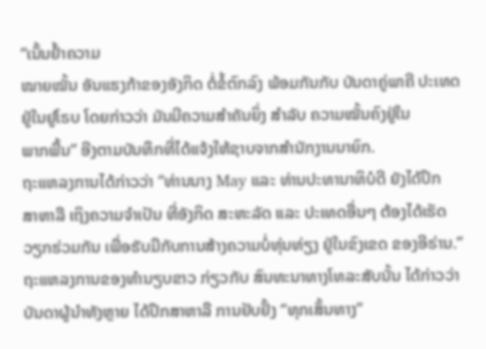“ເນັ້ນຢ້ຳຄວາມ
ໝາຍໝັ້ນ ອັນແຮງກ້າຂອງອັງກິດ ຕໍ່ຂໍ້ຕົກລົງ ພ້ອມກັນກັບ ບັນດາຄູ່ພາຄີ ປະເທດ
ຢູ່ໃນຢູໂຣບ ໂດຍກ່າວວ່າ ມັນມີຄວາມສຳຄັນຍິ່ງ ສຳລັບ ຄວາມໝັ້ນຄົງຢູ່ໃນ
ພາກພື້ນ” ອີງຕາມບັນທຶກທີ່ໄດ້ແຈ້ງໃຫ້ຊາບຈາກສຳນັກງານນາຍົກ.
ຖະແຫລງການໄດ້ກ່າວວ່າ “ທ່ານນາງ May ແລະ ທ່ານປະທານາທິບໍດີ ຍັງໄດ້ປຶກ
ສາຫາລື ເຖິງຄວາມຈຳເປັນ ທີ່ອັງກິດ ສະຫະລັດ ແລະ ປະເທດອື່ນໆ ຕ້ອງໄດ້ເຮັດ
ວຽກຮ່ວມກັນ ເພື່ອຮັບມືກັບການສ້າງຄວາມບໍ່ທຸ່ນທ່ຽງ ຢູ່ໃນຂົງເຂດ ຂອງອີຣ່ານ.”
ຖະແຫລງການຂອງທຳນຽບຂາວ ກ່ຽວກັບ ສົນທະນາທາງໂທລະສັບນັ້ນ ໄດ້ກ່າວວ່າ
ບັນດາຜູ້ນຳທັງຫຼາຍ ໄດ້ປຶກສາຫາລື ການຢັບຢັ້ງ “ທຸກເສັ້ນທາງ”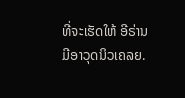ທີ່ຈະເຮັດໃຫ້ ອີຣ່ານ
ມີອາວຸດນິວເຄລຍ.